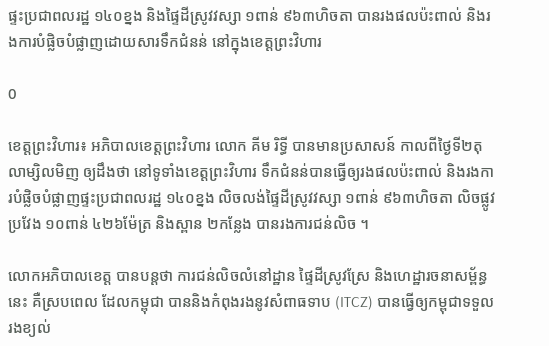ផ្ទះប្រជាពលរដ្ឋ ១៤០ខ្នង និងផ្ទៃដីស្រូវវស្សា ១ពាន់ ៩៦៣ហិចតា បានរងផលប៉ះពាល់ និងរងការបំផ្លិចបំផ្លាញដោយសារទឹកជំនន់ នៅក្នុងខេត្តព្រះវិហារ

0

ខេត្តព្រះវិហារ៖ អភិបាលខេត្តព្រះវិហារ លោក គីម រិទ្ធី បានមានប្រសាសន៍ កាលពីថ្ងៃទី២តុលាម្សិលមិញ ឲ្យដឹងថា នៅទូទាំងខេត្តព្រះវិហារ ទឹកជំនន់បានធ្វើឲ្យរងផលប៉ះពាល់ និងរងការបំផ្លិចបំផ្លាញផ្ទះប្រជាពលរដ្ឋ ១៤០ខ្នង លិចលង់ផ្ទៃដីស្រូវវស្សា ១ពាន់ ៩៦៣ហិចតា លិចផ្លូវប្រវែង ១០ពាន់ ៤២៦ម៉ែត្រ និងស្ពាន ២កន្លែង បានរងការជន់លិច ។

លោកអភិបាលខេត្ត បានបន្តថា ការជន់លិចលំនៅដ្ឋាន ផ្ទៃដីស្រូវស្រែ និងហេដ្ឋារចនាសម្ព័ន្ធនេះ គឺស្របពេល ដែលកម្ពុជា បាននិងកំពុងរងនូវសំពាធទាប (ITCZ) បានធ្វើឲ្យកម្ពុជាទទួលរងខ្យល់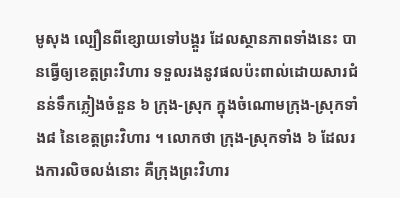មូសុង ល្បឿនពីខ្សោយទៅបង្គួរ ដែលស្ថានភាពទាំងនេះ បានធ្វើឲ្យខេត្តព្រះវិហារ ទទួលរងនូវផលប៉ះពាល់ដោយសារជំនន់ទឹកភ្លៀងចំនួន ៦ ក្រុង-ស្រុក ក្នុងចំណោមក្រុង-ស្រុកទាំង៨ នៃខេត្តព្រះវិហារ ។ លោកថា ក្រុង-ស្រុកទាំង ៦ ដែលរងការលិចលង់នោះ គឺក្រុងព្រះវិហារ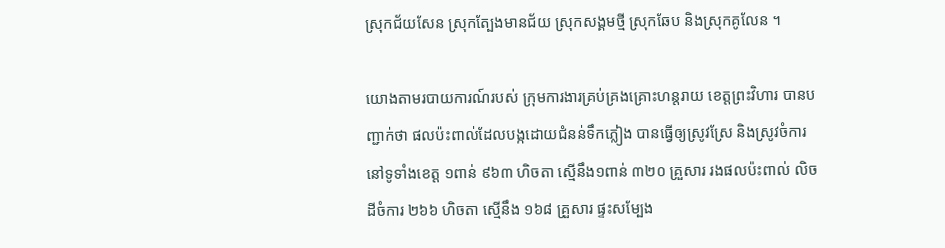ស្រុកជ័យសែន ស្រុកត្បែងមានជ័យ ស្រុកសង្គមថ្មី ស្រុកឆែប និងស្រុកគូលែន ។

យោងតាមរបាយការណ៍របស់ ក្រុមការងារគ្រប់គ្រងគ្រោះហន្តរាយ ខេត្តព្រះវិហារ បានបញ្ជាក់ថា ផលប៉ះពាល់ដែលបង្កដោយជំនន់ទឹកភ្លៀង បានធ្វើឲ្យស្រូវស្រែ និងស្រូវចំការ នៅទូទាំងខេត្ត ១ពាន់ ៩៦៣ ហិចតា ស្មើនឹង១ពាន់ ៣២០ គ្រួសារ រងផលប៉ះពាល់ លិចដីចំការ ២៦៦ ហិចតា ស្មើនឹង ១៦៨ គ្រួសារ ផ្ទះសម្បែង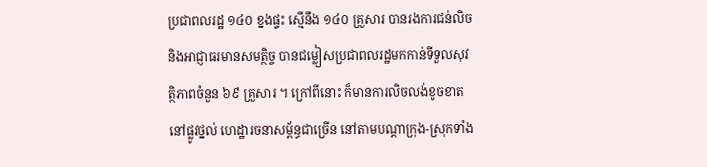ប្រជាពលរដ្ឋ ១៤០ ខ្នងផ្ទះ ស្មើនឹង ១៤០ គ្រួសារ បានរងការជន់លិច និងអាជ្ញាធរមានសមត្ថិច្ច បានជម្លៀសប្រជាពលរដ្ឋមកកាន់ទីទួលសុវត្ថិភាពចំនួន ៦៩ គ្រួសារ ។ ក្រៅពីនោះ ក៏មានការលិចលង់ខូចខាតនៅផ្លូវថ្នល់ ហេដ្ឋារចនាសម្ព័ន្ធជាច្រើន នៅតាមបណ្តាក្រុង-ស្រុកទាំង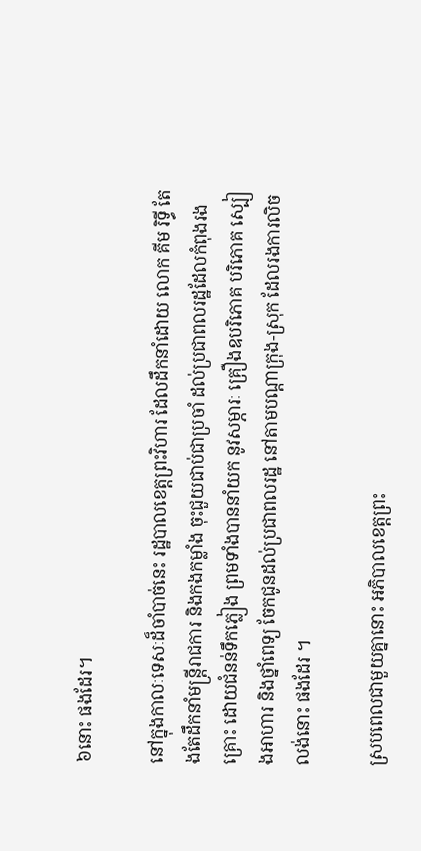៦នោះ ផងដែរ។

នៅក្នុងកាលៈទេសៈដ៏ចាំបាច់នេះ រដ្ឋបាលខេត្តព្រះវិហារ ដែលដឹកនាំដោយ លោក គីម រិទ្ធី តែងតែដឹកនាំមន្ត្រីរាជការ និងកងកម្លាំង ចុះជួយជាប់ជាប្រចាំ ដល់ប្រជាពលរដ្ឋដែលកំពុងរងគ្រោះ ដោយជំនន់ទឹកភ្លៀង ព្រមទាំងបាននាំយក នូវសម្ភារៈ គ្រឿងឧបរិភោគ បរិភោគ ស្បៀងអាហារ និងថ្នាំពេទ្យ ចែកជូនដល់ប្រជាពលរដ្ឋ នៅតាមបណ្ដាក្រុង-ស្រុក ដែលរងការលិចលង់នោះ ផងដែរ ។

ស្របពេលជាមួយគ្នានោះ អភិបាលខេត្តព្រះ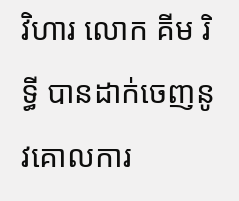វិហារ លោក គីម រិទ្ធី បានដាក់ចេញនូវគោលការ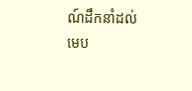ណ៍ដឹកនាំដល់ មេប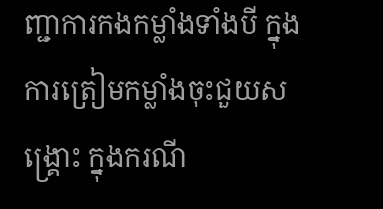ញ្ជាការកងកម្លាំងទាំងបី ក្នុងការត្រៀមកម្លាំងចុះជួយសង្គ្រោះ ក្នុងករណី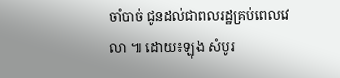ចាំបាច់ ជូនដល់ជាពលរដ្ឋគ្រប់ពេលវេលា ៕ ដោយ៖ឡុង សំបូរ